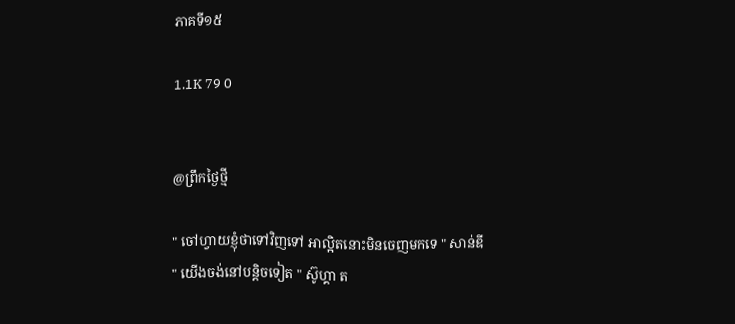ភាគទី១៥

1.1K 79 0


@ព្រឹកថ្ងៃថ្មី

" ចៅហ្វាយខ្ញុំថាទៅវិញទៅ អាល្អិតនោះមិនចេញមកទេ " សាន់ឌី
" យើងចង់នៅបន្តិចទៀត " ស៊ូហ្គា ត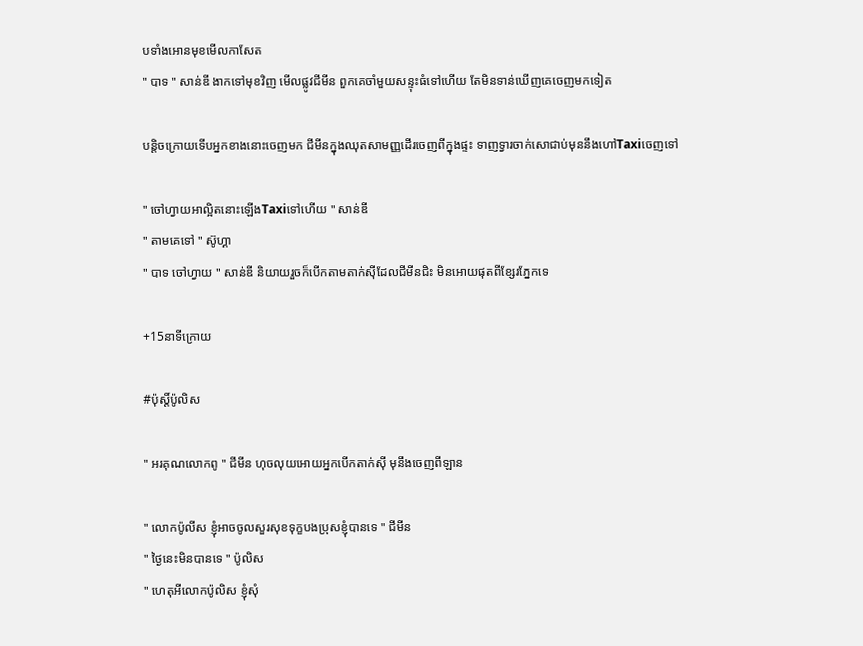បទាំងអោនមុខមើលកាសែត
" បាទ " សាន់ឌី ងាកទៅមុខវិញ មើលផ្លូវជីមីន ពួកគេចាំមួយសន្ទុះធំទៅហើយ តែមិនទាន់ឃើញគេចេញមកទៀត

បន្តិចក្រោយទើបអ្នកខាងនោះចេញមក ជីមីនក្នុងឈុតសាមញ្ញដើរចេញពីក្នុងផ្ទះ ទាញទ្វារចាក់សោជាប់មុននឹងហៅTaxiចេញទៅ

" ចៅហ្វាយអាល្អិតនោះឡើងTaxiទៅហើយ " សាន់ឌី
" តាមគេទៅ " ស៊ូហ្គា
" បាទ ចៅហ្វាយ " សាន់ឌី និយាយរួចក៏បើកតាមតាក់សុីដែលជីមីនជិះ មិនអោយផុតពីខ្សែរភ្នែកទេ

+15នាទីក្រោយ

#ប៉ុស្ដិ៍ប៉ូលិស

" អរគុណលោកពូ " ជីមីន ហុចលុយអោយអ្នកបើកតាក់ស៊ី មុនឹងចេញពីឡាន

" លោកប៉ូលីស ខ្ញុំអាចចូលសួរសុខទុក្ខបងប្រុសខ្ញុំបានទេ " ជីមីន
" ថ្ងៃនេះមិនបានទេ " ប៉ូលិស
" ហេតុអីលោកប៉ូលិស ខ្ញុំសុំ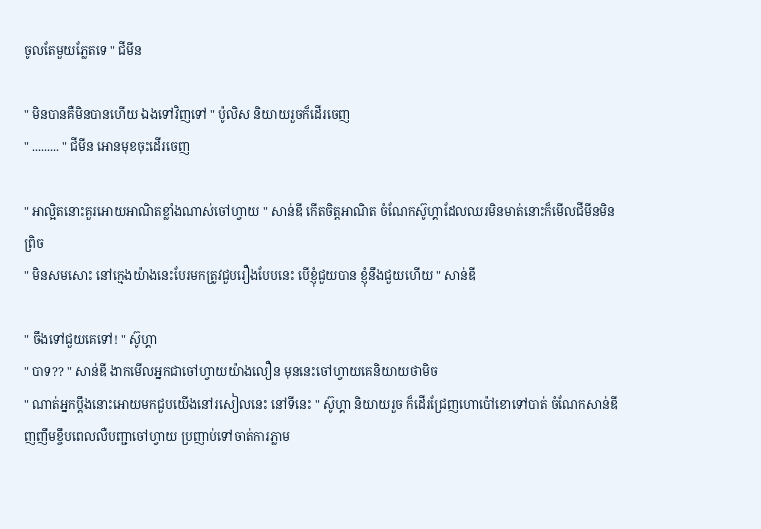ចូលតែមួយភ្លែតទេ " ជីមីន

" មិនបានគឺមិនបានហើយ ឯងទៅវិញទៅ " ប៉ូលិស និយាយរួចក៏ដើរចេញ
" ......... " ជីមីន អោនមុខចុះដើរចេញ

" អាល្អិតនោះគួរអោយអាណិតខ្លាំងណាស់ចៅហ្វាយ " សាន់ឌី កើតចិត្តអាណិត ចំណែកស៊ូហ្គាដែលឈរមិនមាត់នោះក៏មើលជីមីនមិនព្រិច
" មិនសមសោះ នៅក្មេងយ៉ាងនេះបែរមកត្រូវជួបរឿងបែបនេះ បើខ្ញុំជួយបាន ខ្ញុំនឹងជួយហើយ " សាន់ឌី

" ចឹងទៅជួយគេទៅ! " ស៊ូហ្គា
" បាទ?? " សាន់ឌី ងាកមើលអ្នកជាចៅហ្វាយយ៉ាងលឿន មុននេះចៅហ្វាយគេនិយាយថាមិច
" ណាត់អ្នកប្ដឹងនោះអោយមកជួបយើងនៅរសៀលនេះ នៅទីនេះ " ស៊ូហ្គា និយាយរួច ក៏ដើរជ្រែញហោប៉ៅខោទៅបាត់ ចំណែកសាន់ឌីញញឹមខ្ចឹបពេលលឺបញ្ជាចៅហ្វាយ ប្រញាប់ទៅចាត់ការភ្លាម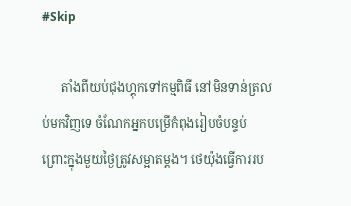#Skip

      តាំងពីយប់ជុងហ្គុកទៅកម្មពិធី នៅមិនទាន់ត្រលប់មកវិញទេ ចំណែកអ្នកបម្រើកំពុងរៀបចំបន្ទប់ ព្រោះក្នុងមួយថ្ងៃត្រូវសម្អាតម្ដង។ ថេយ៉ុងធ្វើការរប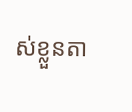ស់ខ្លួនតា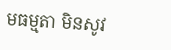មធម្មតា មិនសូវ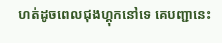ហត់ដូចពេលជុងហ្គុកនៅទេ គេបញ្ជានេះ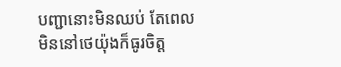បញ្ជានោះមិនឈប់ តែពេលមិននៅថេយ៉ុងក៏ធូរចិត្ត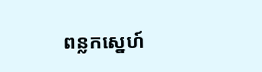ពន្លកស្នេហ៍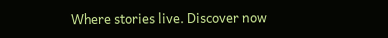Where stories live. Discover now